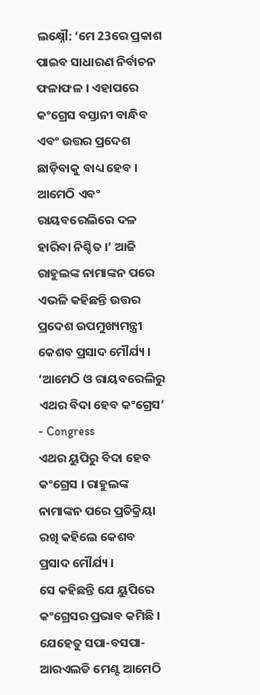ଲକ୍ଷ୍ନୌ: ‘ମେ 23ରେ ପ୍ରକାଶ ପାଇବ ସାଧାରଣ ନିର୍ବାଚନ ଫଳାଫଳ । ଏହାପରେ କଂଗ୍ରେସ ବସ୍ତାନୀ ବାନ୍ଧିବ ଏବଂ ଉତ୍ତର ପ୍ରଦେଶ ଛାଡ଼ିବାକୁ ବାଧ୍ୟ ହେବ । ଆମେଠି ଏବଂ ରାୟବରେଲିରେ ଦଳ ହାରିବା ନିଶ୍ଚିତ ।’ ଆଜି ରାହୁଲଙ୍କ ନାମାଙ୍କନ ପରେ ଏଭଳି କହିଛନ୍ତି ଉତ୍ତର ପ୍ରଦେଶ ଉପମୁଖ୍ୟମନ୍ତ୍ରୀ କେଶବ ପ୍ରସାଦ ମୌର୍ଯ୍ୟ ।
‘ଆମେଠି ଓ ରାୟବରେଲିରୁ ଏଥର ବିଦା ହେବ କଂଗ୍ରେସ’ - Congress
ଏଥର ୟୁପିରୁ ବିଦା ହେବ କଂଗ୍ରେସ । ରାହୁଲଙ୍କ ନାମାଙ୍କନ ପରେ ପ୍ରତିକ୍ରିୟା ରଖି କହିଲେ କେଶବ ପ୍ରସାଦ ମୌର୍ଯ୍ୟ ।
ସେ କହିଛନ୍ତି ଯେ ୟୁପିରେ କଂଗ୍ରେସର ପ୍ରଭାବ କମିଛି । ଯେହେତୁ ସପା-ବସପା-ଆରଏଲଡି ମେଣ୍ଟ ଆମେଠି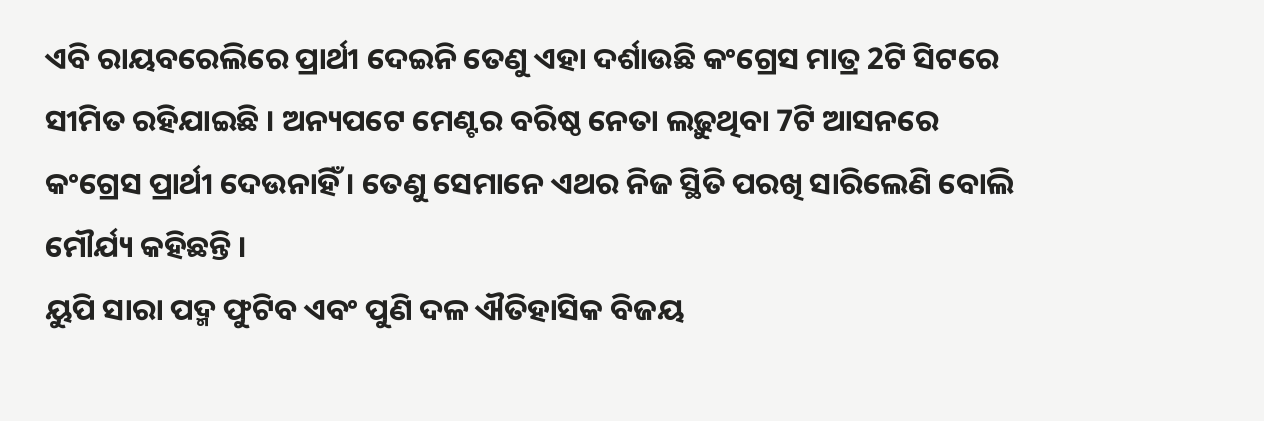ଏବି ରାୟବରେଲିରେ ପ୍ରାର୍ଥୀ ଦେଇନି ତେଣୁ ଏହା ଦର୍ଶାଉଛି କଂଗ୍ରେସ ମାତ୍ର 2ଟି ସିଟରେ ସୀମିତ ରହିଯାଇଛି । ଅନ୍ୟପଟେ ମେଣ୍ଟର ବରିଷ୍ଠ ନେତା ଲଢ଼ୁଥିବା 7ଟି ଆସନରେ କଂଗ୍ରେସ ପ୍ରାର୍ଥୀ ଦେଉନାହିଁ । ତେଣୁ ସେମାନେ ଏଥର ନିଜ ସ୍ଥିତି ପରଖି ସାରିଲେଣି ବୋଲି ମୌର୍ଯ୍ୟ କହିଛନ୍ତି ।
ୟୁପି ସାରା ପଦ୍ମ ଫୁଟିବ ଏବଂ ପୁଣି ଦଳ ଐତିହାସିକ ବିଜୟ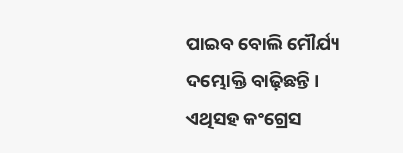ପାଇବ ବୋଲି ମୌର୍ଯ୍ୟ ଦମ୍ଭୋକ୍ତି ବାଢ଼ିଛନ୍ତି । ଏଥିସହ କଂଗ୍ରେସ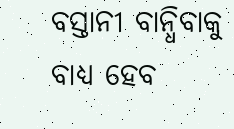ବସ୍ତାନୀ ବାନ୍ଧିବାକୁ ବାଧ୍ୟ ହେବ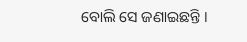ବୋଲି ସେ ଜଣାଇଛନ୍ତି ।